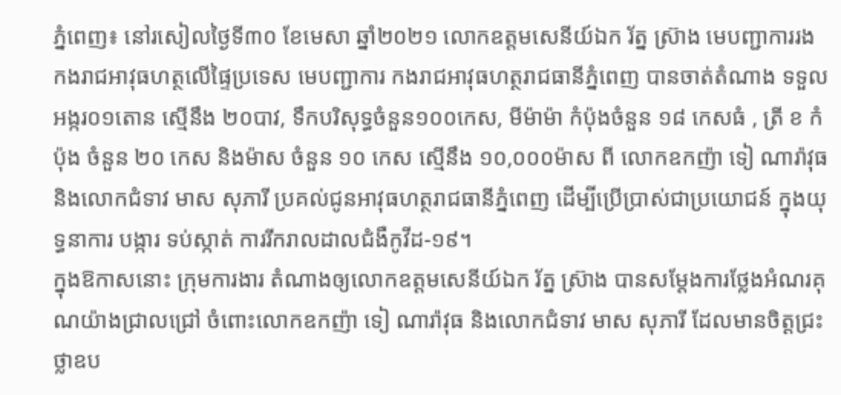ភ្នំពេញ៖ នៅរសៀលថ្ងៃទី៣០ ខែមេសា ឆ្នាំ២០២១ លោកឧត្តមសេនីយ៍ឯក រ័ត្ន ស្រ៊ាង មេបញ្ជាការរង កងរាជអាវុធហត្ថលើផ្ទៃប្រទេស មេបញ្ជាការ កងរាជអាវុធហត្ថរាជធានីភ្នំពេញ បានចាត់តំណាង ទទួល អង្ករ០១តោន ស្មើនឹង ២០បាវ, ទឹកបរិសុទ្ធចំនួន១០០កេស, មីម៉ាម៉ា កំប៉ុងចំនួន ១៨ កេសធំ , ត្រី ខ កំប៉ុង ចំនួន ២០ កេស និងម៉ាស ចំនួន ១០ កេស ស្មើនឹង ១០,០០០ម៉ាស ពី លោកឧកញ៉ា ទៀ ណារ៉ាវុធ និងលោកជំទាវ មាស សុភារី ប្រគល់ជូនអាវុធហត្ថរាជធានីភ្នំពេញ ដើម្បីប្រើប្រាស់ជាប្រយោជន៍ ក្នុងយុទ្ធនាការ បង្ការ ទប់ស្កាត់ ការរីករាលដាលជំងឺកូវីដ-១៩។
ក្នុងឱកាសនោះ ក្រុមការងារ តំណាងឲ្យលោកឧត្តមសេនីយ៍ឯក រ័ត្ន ស៊្រាង បានសម្តែងការថ្លែងអំណរគុណយ៉ាងជ្រាលជ្រៅ ចំពោះលោកឧកញ៉ា ទៀ ណារ៉ាវុធ និងលោកជំទាវ មាស សុភារី ដែលមានចិត្តជ្រះថ្លាឧប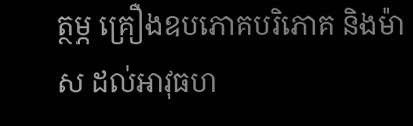ត្ថម្ភ គ្រឿងឧបភោគបរិភោគ និងម៉ាស ដល់អាវុធហ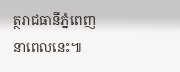ត្ថរាជធានីភ្នំពេញនាពេលនេះ៕